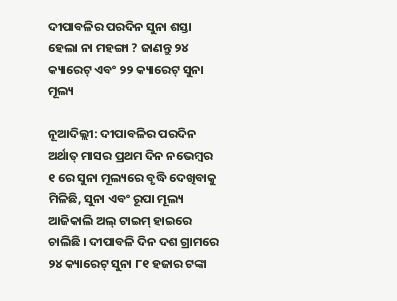ଦୀପାବଳିର ପରଦିନ ସୁନା ଶସ୍ତା ହେଲା ନା ମହଙ୍ଗା ? ଜାଣନ୍ତୁ ୨୪ କ୍ୟାରେଟ୍ ଏବଂ ୨୨ କ୍ୟାରେଟ୍ ସୁନା ମୂଲ୍ୟ

ନୂଆଦିଲ୍ଲୀ: ଦୀପାବଳିର ପରଦିନ ଅର୍ଥାତ୍ ମାସର ପ୍ରଥମ ଦିନ ନଭେମ୍ବର ୧ ରେ ସୁନା ମୂଲ୍ୟରେ ବୃଦ୍ଧି ଦେଖିବାକୁ ମିଳିଛି, ସୁନା ଏବଂ ରୂପା ମୂଲ୍ୟ ଆଜିକାଲି ଅଲ୍ ଟାଇମ୍ ହାଇରେ ଚାଲିଛି । ଦୀପାବଳି ଦିନ ଦଶ ଗ୍ରାମରେ ୨୪ କ୍ୟାରେଟ୍ ସୁନା ୮୧ ହଜାର ଟଙ୍କା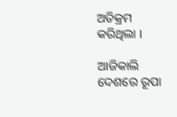ଅତିକ୍ରମ କରିଥିଲା ।

ଆଜିକାଲି ଦେଶରେ ରୂପା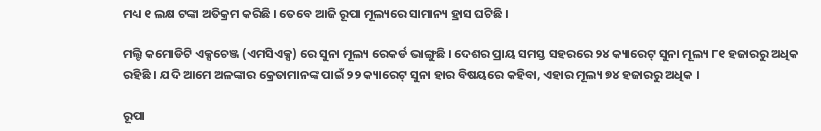ମଧ୍ୟ ୧ ଲକ୍ଷ ଟଙ୍କା ଅତିକ୍ରମ କରିଛି । ତେବେ ଆଜି ରୂପା ମୂଲ୍ୟରେ ସାମାନ୍ୟ ହ୍ରାସ ଘଟିଛି ।

ମଲ୍ଟି କମୋଡିଟି ଏକ୍ସଚେଞ୍ଜ (ଏମସିଏକ୍ସ) ରେ ସୁନା ମୂଲ୍ୟ ରେକର୍ଡ ଭାଙ୍ଗୁଛି । ଦେଶର ପ୍ରାୟ ସମସ୍ତ ସହରରେ ୨୪ କ୍ୟାରେଟ୍ ସୁନା ମୂଲ୍ୟ ୮୧ ହଜାରରୁ ଅଧିକ ରହିଛି । ଯଦି ଆମେ ଅଳଙ୍କାର କ୍ରେତାମାନଙ୍କ ପାଇଁ ୨୨ କ୍ୟାରେଟ୍ ସୁନା ହାର ବିଷୟରେ କହିବା, ଏହାର ମୂଲ୍ୟ ୭୪ ହଜାରରୁ ଅଧିକ ।

ରୂପା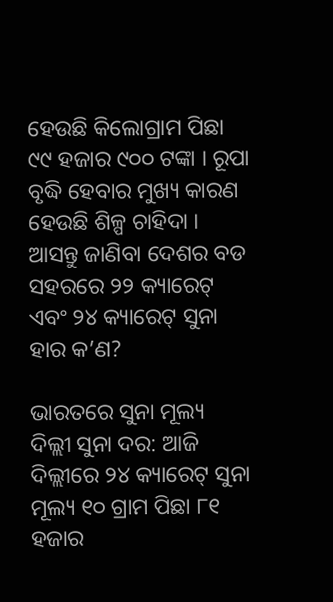ହେଉଛି କିଲୋଗ୍ରାମ ପିଛା ୯୯ ହଜାର ୯୦୦ ଟଙ୍କା । ରୂପା ବୃଦ୍ଧି ହେବାର ମୁଖ୍ୟ କାରଣ ହେଉଛି ଶିଳ୍ପ ଚାହିଦା । ଆସନ୍ତୁ ଜାଣିବା ଦେଶର ବଡ ସହରରେ ୨୨ କ୍ୟାରେଟ୍ ଏବଂ ୨୪ କ୍ୟାରେଟ୍ ସୁନା ହାର କ’ଣ?

ଭାରତରେ ସୁନା ମୂଲ୍ୟ
ଦିଲ୍ଲୀ ସୁନା ଦର: ଆଜି ଦିଲ୍ଲୀରେ ୨୪ କ୍ୟାରେଟ୍ ସୁନା ମୂଲ୍ୟ ୧୦ ଗ୍ରାମ ପିଛା ୮୧ ହଜାର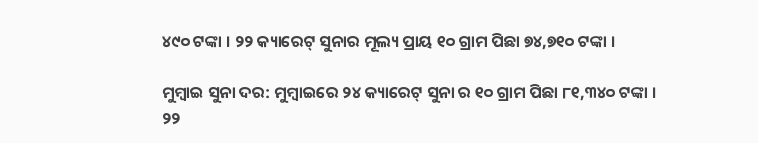୪୯୦ ଟଙ୍କା । ୨୨ କ୍ୟାରେଟ୍ ସୁନାର ମୂଲ୍ୟ ପ୍ରାୟ ୧୦ ଗ୍ରାମ ପିଛା ୭୪,୭୧୦ ଟଙ୍କା ।

ମୁମ୍ବାଇ ସୁନା ଦର: ମୁମ୍ବାଇରେ ୨୪ କ୍ୟାରେଟ୍ ସୁନା ର ୧୦ ଗ୍ରାମ ପିଛା ୮୧,୩୪୦ ଟଙ୍କା । ୨୨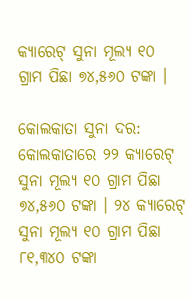କ୍ୟାରେଟ୍ ସୁନା ମୂଲ୍ୟ ୧୦ ଗ୍ରାମ ପିଛା ୭୪,୫୬୦ ଟଙ୍କା ।

କୋଲକାତା ସୁନା ଦର: କୋଲକାତାରେ ୨୨ କ୍ୟାରେଟ୍ ସୁନା ମୂଲ୍ୟ ୧୦ ଗ୍ରାମ ପିଛା ୭୪,୫୬୦ ଟଙ୍କା । ୨୪ କ୍ୟାରେଟ୍ ସୁନା ମୂଲ୍ୟ ୧୦ ଗ୍ରାମ ପିଛା ୮୧,୩୪୦ ଟଙ୍କା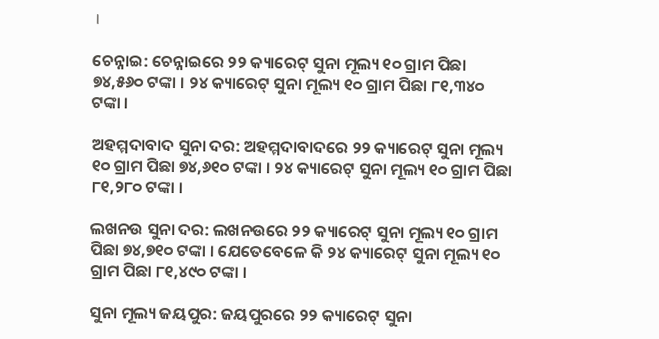।

ଚେନ୍ନାଇ: ଚେନ୍ନାଇରେ ୨୨ କ୍ୟାରେଟ୍ ସୁନା ମୂଲ୍ୟ ୧୦ ଗ୍ରାମ ପିଛା ୭୪,୫୬୦ ଟଙ୍କା । ୨୪ କ୍ୟାରେଟ୍ ସୁନା ମୂଲ୍ୟ ୧୦ ଗ୍ରାମ ପିଛା ୮୧,୩୪୦ ଟଙ୍କା ।

ଅହମ୍ମଦାବାଦ ସୁନା ଦର: ଅହମ୍ମଦାବାଦରେ ୨୨ କ୍ୟାରେଟ୍ ସୁନା ମୂଲ୍ୟ ୧୦ ଗ୍ରାମ ପିଛା ୭୪,୬୧୦ ଟଙ୍କା । ୨୪ କ୍ୟାରେଟ୍ ସୁନା ମୂଲ୍ୟ ୧୦ ଗ୍ରାମ ପିଛା ୮୧,୨୮୦ ଟଙ୍କା ।

ଲଖନଉ ସୁନା ଦର: ଲଖନଉରେ ୨୨ କ୍ୟାରେଟ୍ ସୁନା ମୂଲ୍ୟ ୧୦ ଗ୍ରାମ ପିଛା ୭୪,୭୧୦ ଟଙ୍କା । ଯେତେବେଳେ କି ୨୪ କ୍ୟାରେଟ୍ ସୁନା ମୂଲ୍ୟ ୧୦ ଗ୍ରାମ ପିଛା ୮୧,୪୯୦ ଟଙ୍କା ।

ସୁନା ମୂଲ୍ୟ ଜୟପୁର: ଜୟପୁରରେ ୨୨ କ୍ୟାରେଟ୍ ସୁନା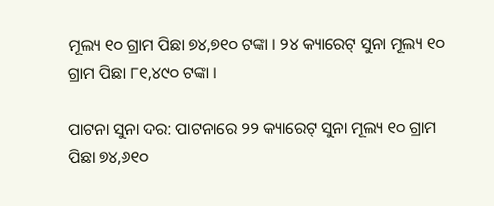ମୂଲ୍ୟ ୧୦ ଗ୍ରାମ ପିଛା ୭୪,୭୧୦ ଟଙ୍କା । ୨୪ କ୍ୟାରେଟ୍ ସୁନା ମୂଲ୍ୟ ୧୦ ଗ୍ରାମ ପିଛା ୮୧,୪୯୦ ଟଙ୍କା ।

ପାଟନା ସୁନା ଦର: ପାଟନାରେ ୨୨ କ୍ୟାରେଟ୍ ସୁନା ମୂଲ୍ୟ ୧୦ ଗ୍ରାମ ପିଛା ୭୪,୬୧୦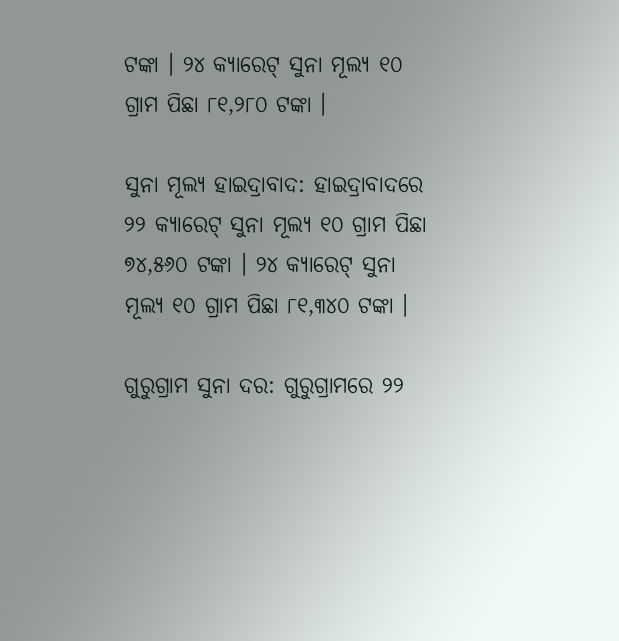ଟଙ୍କା । ୨୪ କ୍ୟାରେଟ୍ ସୁନା ମୂଲ୍ୟ ୧୦ ଗ୍ରାମ ପିଛା ୮୧,୨୮୦ ଟଙ୍କା ।

ସୁନା ମୂଲ୍ୟ ହାଇଦ୍ରାବାଦ: ହାଇଦ୍ରାବାଦରେ ୨୨ କ୍ୟାରେଟ୍ ସୁନା ମୂଲ୍ୟ ୧୦ ଗ୍ରାମ ପିଛା ୭୪,୫୬୦ ଟଙ୍କା । ୨୪ କ୍ୟାରେଟ୍ ସୁନା ମୂଲ୍ୟ ୧୦ ଗ୍ରାମ ପିଛା ୮୧,୩୪୦ ଟଙ୍କା ।

ଗୁରୁଗ୍ରାମ ସୁନା ଦର: ଗୁରୁଗ୍ରାମରେ ୨୨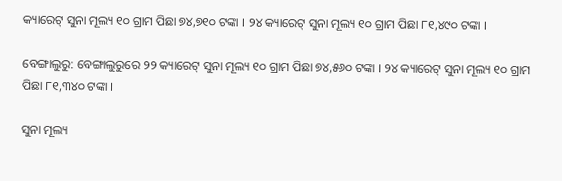କ୍ୟାରେଟ୍ ସୁନା ମୂଲ୍ୟ ୧୦ ଗ୍ରାମ ପିଛା ୭୪,୭୧୦ ଟଙ୍କା । ୨୪ କ୍ୟାରେଟ୍ ସୁନା ମୂଲ୍ୟ ୧୦ ଗ୍ରାମ ପିଛା ୮୧,୪୯୦ ଟଙ୍କା ।

ବେଙ୍ଗାଲୁରୁ: ବେଙ୍ଗାଲୁରୁରେ ୨୨ କ୍ୟାରେଟ୍ ସୁନା ମୂଲ୍ୟ ୧୦ ଗ୍ରାମ ପିଛା ୭୪,୫୬୦ ଟଙ୍କା । ୨୪ କ୍ୟାରେଟ୍ ସୁନା ମୂଲ୍ୟ ୧୦ ଗ୍ରାମ ପିଛା ୮୧,୩୪୦ ଟଙ୍କା ।

ସୁନା ମୂଲ୍ୟ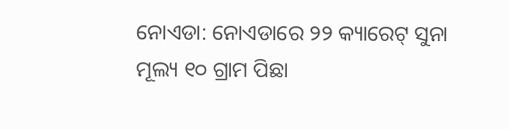ନୋଏଡା: ନୋଏଡାରେ ୨୨ କ୍ୟାରେଟ୍ ସୁନା ମୂଲ୍ୟ ୧୦ ଗ୍ରାମ ପିଛା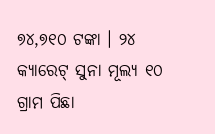୭୪,୭୧୦ ଟଙ୍କା । ୨୪ କ୍ୟାରେଟ୍ ସୁନା ମୂଲ୍ୟ ୧୦ ଗ୍ରାମ ପିଛା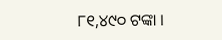୮୧,୪୯୦ ଟଙ୍କା ।